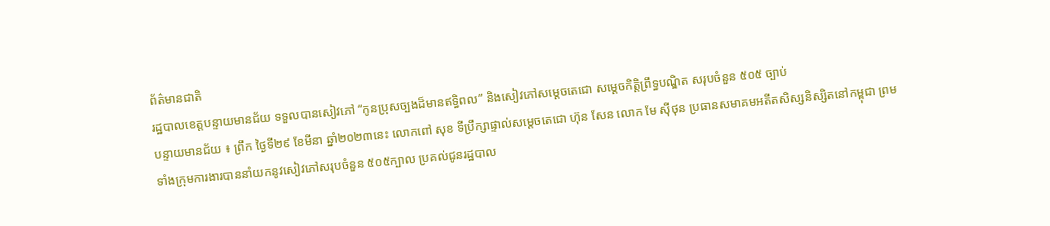ព័ត៌មានជាតិ
រដ្ឋបាលខេត្តបន្ទាយមានជ័យ ទទួលបានសៀវភៅ “កូនប្រុសច្បងដ៏មានឥទ្ធិពល” និងសៀវភៅសម្តេចតេជោ សម្តេចកិត្តិព្រឹទ្ធបណ្ឌិត សរុបចំនួន ៥០៥ ច្បាប់
បន្ទាយមានជ័យ ៖ ព្រឹក ថ្ងៃទី២៩ ខែមីនា ឆ្នាំ២០២៣នេះ លោកពៅ សុខ ទីប្រឹក្សាផ្ទាល់សម្តេចតេជោ ហ៊ុន សែន លោក មែ ស៊ីថុន ប្រធានសមាគមអតីតសិស្សនិស្សិតនៅកម្ពុជា ព្រមទាំងក្រុមការងារបាននាំយកនូវសៀវភៅសរុបចំនួន ៥០៥ក្បាល ប្រគល់ជូនរដ្ឋបាល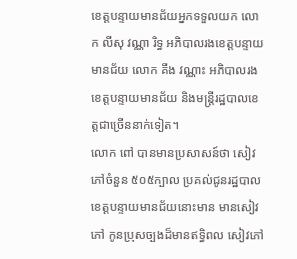ខេត្តបន្ទាយមានជ័យអ្នកទទួលយក លោក លីសុ វណ្ណា រិទ្ធ អភិបាលរងខេត្តបន្ទាយមានជ័យ លោក គឹង វណ្ណាះ អភិបាលរងខេត្តបន្ទាយមានជ័យ និងមន្ត្រីរដ្ឋបាលខេត្តជាច្រើននាក់ទៀត។
លោក ពៅ បានមានប្រសាសន៍ថា សៀវភៅចំនួន ៥០៥ក្បាល ប្រគល់ជូនរដ្ឋបាលខេត្តបន្ទាយមានជ័យនោះមាន មានសៀវភៅ កូនប្រុសច្បងដ៏មានឥទ្ធិពល សៀវភៅ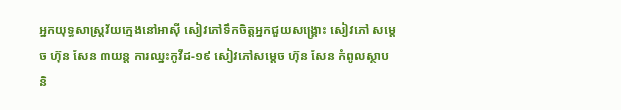អ្នកយុទ្ធសាស្ត្រវ័យក្មេងនៅអាស៊ី សៀវភៅទឹកចិត្តអ្នកជួយសង្គ្រោះ សៀវភៅ សម្តេច ហ៊ុន សែន ៣យន្ត ការឈ្នះកូវីដ-១៩ សៀវភៅសម្តេច ហ៊ុន សែន កំពូលស្ថាបនិ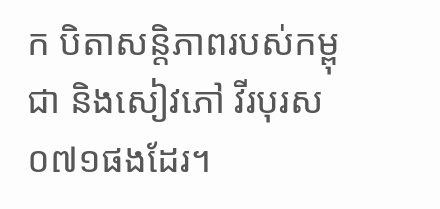ក បិតាសន្តិភាពរបស់កម្ពុជា និងសៀវភៅ វីរបុរស ០៧១ផងដែរ។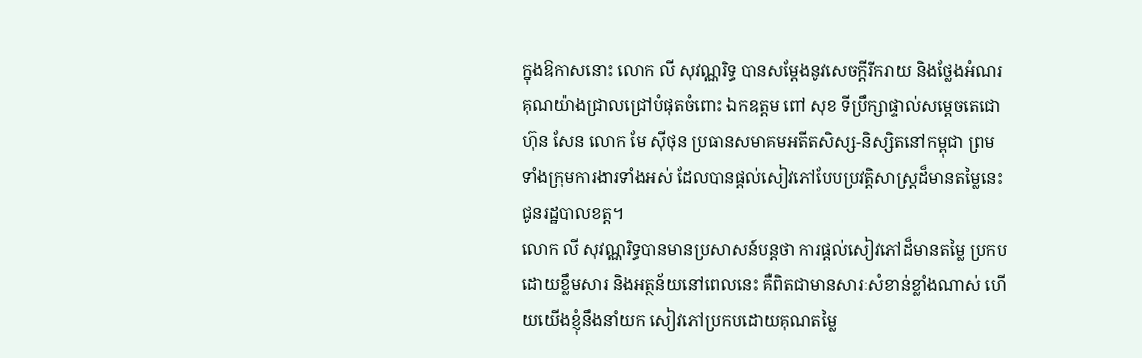ក្នុងឱកាសនោះ លោក លី សុវណ្ណរិទ្ធ បានសម្តែងនូវសេចក្តីរីករាយ និងថ្លែងអំណរគុណយ៉ាងជ្រាលជ្រៅបំផុតចំពោះ ឯកឧត្តម ពៅ សុខ ទីប្រឹក្សាផ្ទាល់សម្តេចតេជោ ហ៊ុន សែន លោក មែ ស៊ីថុន ប្រធានសមាគមអតីតសិស្ស-និស្សិតនៅកម្ពុជា ព្រមទាំងក្រុមការងារទាំងអស់ ដែលបានផ្តល់សៀវភៅបែបប្រវត្តិសាស្ត្រដ៏មានតម្លៃនេះជូនរដ្ឋបាលខត្ត។
លោក លី សុវណ្ណរិទ្ធបានមានប្រសាសន៍បន្តថា ការផ្តល់សៀវភៅដ៏មានតម្លៃ ប្រកបដោយខ្លឹមសារ និងអត្ថន័យនៅពេលនេះ គឺពិតជាមានសារៈសំខាន់ខ្លាំងណាស់ ហើយយើងខ្ញុំនឹងនាំយក សៀវភៅប្រកបដោយគុណតម្លៃ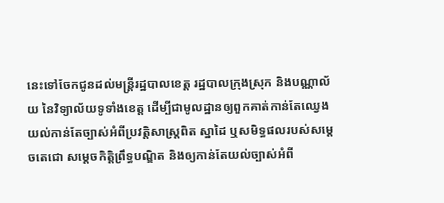នេះទៅចែកជូនដល់មន្ត្រីរដ្ឋបាលខេត្ត រដ្ឋបាលក្រុងស្រុក និងបណ្ណាល័យ នៃវិទ្យាល័យទូទាំងខេត្ត ដើម្បីជាមូលដ្ឋានឲ្យពួកគាត់កាន់តែឈ្វេងយល់កាន់តែច្បាស់អំពីប្រវត្តិសាស្ត្រពិត ស្នាដៃ ឬសមិទ្ធផលរបស់សម្តេចតេជោ សម្តេចកិត្តិព្រឹទ្ធបណ្ឌិត និងឲ្យកាន់តែយល់ច្បាស់អំពី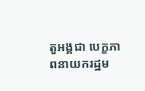តួអង្គជា បេក្ខភាពនាយករដ្ឋម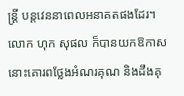ន្ត្រី បន្តវេននាពេលអនាគតផងដែរ។
លោក ហុក សុផល ក៏បានយកឱកាសនោះគោរពថ្លែងអំណរគុណ និងដឹងគុ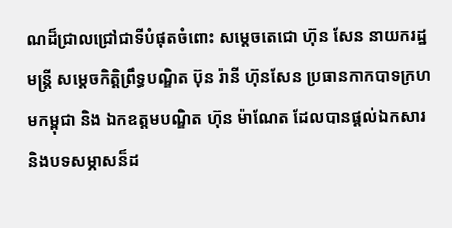ណដ៏ជ្រាលជ្រៅជាទីបំផុតចំពោះ សម្ដេចតេជោ ហ៊ុន សែន នាយករដ្ឋមន្ត្រី សម្តេចកិត្តិព្រឹទ្ធបណ្ឌិត ប៊ុន រ៉ានី ហ៊ុនសែន ប្រធានកាកបាទក្រហមកម្ពុជា និង ឯកឧត្តមបណ្ឌិត ហ៊ុន ម៉ាណែត ដែលបានផ្ដល់ឯកសារ និងបទសម្ភាសន៏ដ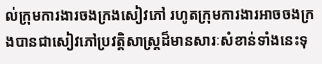ល់ក្រុមការងារចងក្រងសៀវភៅ រហូតក្រុមការងារអាចចងក្រងបានជាសៀវភៅប្រវត្តិសាស្ត្រដ៏មានសារៈសំខាន់ទាំងនេះទុ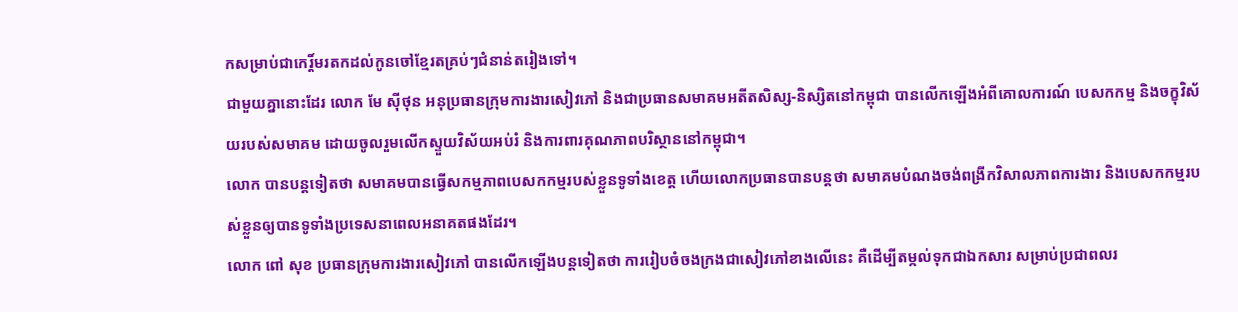កសម្រាប់ជាកេរ្ដិ៍មរតកដល់កូនចៅខ្មែរតគ្រប់ៗជំនាន់តរៀងទៅ។
ជាមួយគ្នានោះដែរ លោក មែ ស៊ីថុន អនុប្រធានក្រុមការងារសៀវភៅ និងជាប្រធានសមាគមអតីតសិស្ស-និស្សិតនៅកម្ពុជា បានលើកឡើងអំពីគោលការណ៍ បេសកកម្ម និងចក្ខុវិស័យរបស់សមាគម ដោយចូលរួមលើកស្ទួយវិស័យអប់រំ និងការពារគុណភាពបរិស្ថាននៅកម្ពុជា។
លោក បានបន្តទៀតថា សមាគមបានធ្វើសកម្មភាពបេសកកម្មរបស់ខ្លួនទូទាំងខេត្ត ហើយលោកប្រធានបានបន្តថា សមាគមបំណងចង់ពង្រីកវិសាលភាពការងារ និងបេសកកម្មរបស់ខ្លួនឲ្យបានទូទាំងប្រទេសនាពេលអនាគតផងដែរ។
លោក ពៅ សុខ ប្រធានក្រុមការងារសៀវភៅ បានលើកឡើងបន្តទៀតថា ការរៀបចំចងក្រងជាសៀវភៅខាងលើនេះ គឺដើម្បីតម្កល់ទុកជាឯកសារ សម្រាប់ប្រជាពលរ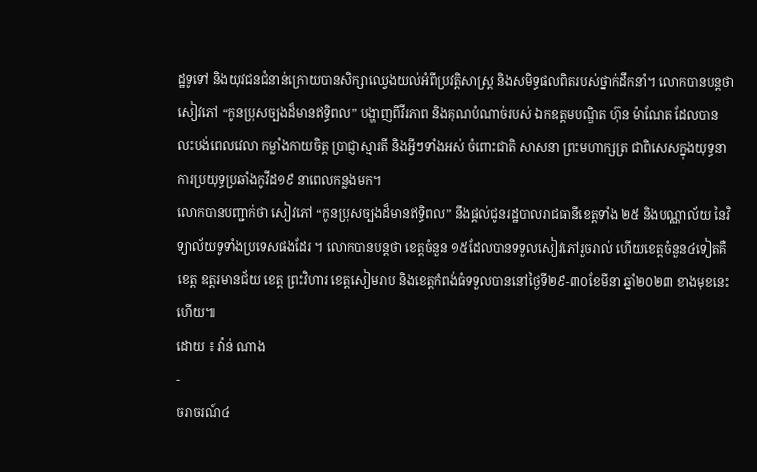ដ្ឋទូទៅ និងយុវជនជំនាន់ក្រោយបានសិក្សាឈ្វេងយល់អំពីប្រវត្តិសាស្ត្រ និងសមិទ្ធផលពិតរបស់ថ្នាក់ដឹកនាំ។ លោកបានបន្តថា សៀវភៅ “កូនប្រុសច្បងដ៏មានឥទ្ធិពល” បង្ហាញពីវីរភាព និងគុណបំណាច់របស់ ឯកឧត្តមបណ្ឌិត ហ៊ុន ម៉ាណែត ដែលបានលះបង់ពេលវេលា កម្លាំងកាយចិត្ត ប្រាជ្ញាស្មារតី និងអ្វីៗទាំងអស់ ចំពោះជាតិ សាសនា ព្រះមហាក្សត្រ ជាពិសេសក្នុងយុទ្ធនាការប្រយុទ្ធប្រឆាំងកូវីដ១៩ នាពេលកន្លងមក។
លោកបានបញ្ជាក់ថា សៀវភៅ “កូនប្រុសច្បងដ៏មានឥទ្ធិពល” នឹងផ្តល់ជូនរដ្ឋបាលរាជធានីខេត្តទាំង ២៥ និងបណ្ណាល័យ នៃវិទ្យាល័យទូទាំងប្រទេសផងដែរ ។ លោកបានបន្តថា ខេត្តចំនួន ១៥ដែលបានទទួលសៀវភៅរួចរាល់ ហើយខេត្តចំនួន៤ទៀតគឺ ខេត្ត ឧត្តរមានជ័យ ខេត្ត ព្រះវិហារ ខេត្តសៀមរាប និងខេត្តកំពង់ធំទទួលបាននៅថ្ងៃទី២៩-៣០ខែមីនា ឆ្នាំ២០២៣ ខាងមុខនេះហើយ៕
ដោយ ៖ វ៉ាន់ ណាង
-
ចរាចរណ៍៤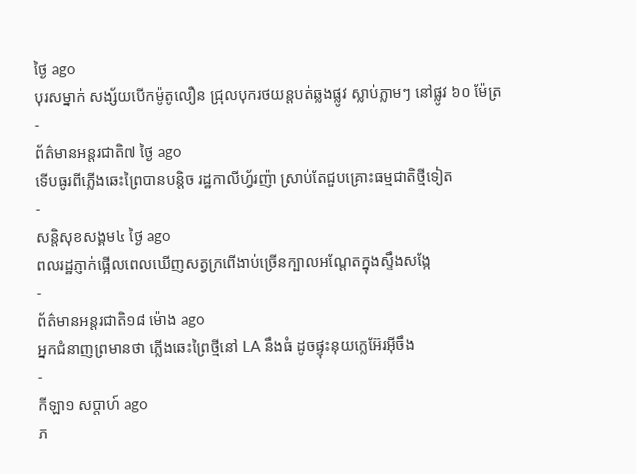ថ្ងៃ ago
បុរសម្នាក់ សង្ស័យបើកម៉ូតូលឿន ជ្រុលបុករថយន្តបត់ឆ្លងផ្លូវ ស្លាប់ភ្លាមៗ នៅផ្លូវ ៦០ ម៉ែត្រ
-
ព័ត៌មានអន្ដរជាតិ៧ ថ្ងៃ ago
ទើបធូរពីភ្លើងឆេះព្រៃបានបន្តិច រដ្ឋកាលីហ្វ័រញ៉ា ស្រាប់តែជួបគ្រោះធម្មជាតិថ្មីទៀត
-
សន្តិសុខសង្គម៤ ថ្ងៃ ago
ពលរដ្ឋភ្ញាក់ផ្អើលពេលឃើញសត្វក្រពើងាប់ច្រើនក្បាលអណ្ដែតក្នុងស្ទឹងសង្កែ
-
ព័ត៌មានអន្ដរជាតិ១៨ ម៉ោង ago
អ្នកជំនាញព្រមានថា ភ្លើងឆេះព្រៃថ្មីនៅ LA នឹងធំ ដូចផ្ទុះនុយក្លេអ៊ែរអ៊ីចឹង
-
កីឡា១ សប្តាហ៍ ago
ភ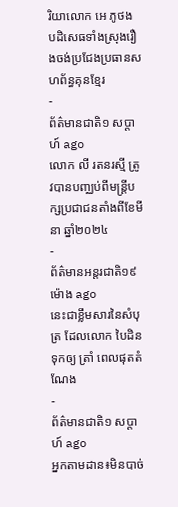រិយាលោក អេ ភូថង បដិសេធទាំងស្រុងរឿងចង់ប្រជែងប្រធានសហព័ន្ធគុនខ្មែរ
-
ព័ត៌មានជាតិ១ សប្តាហ៍ ago
លោក លី រតនរស្មី ត្រូវបានបញ្ឈប់ពីមន្ត្រីបក្សប្រជាជនតាំងពីខែមីនា ឆ្នាំ២០២៤
-
ព័ត៌មានអន្ដរជាតិ១៩ ម៉ោង ago
នេះជាខ្លឹមសារនៃសំបុត្រ ដែលលោក បៃដិន ទុកឲ្យ ត្រាំ ពេលផុតតំណែង
-
ព័ត៌មានជាតិ១ សប្តាហ៍ ago
អ្នកតាមដាន៖មិនបាច់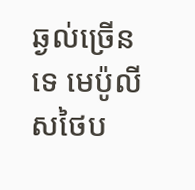ឆ្ងល់ច្រើនទេ មេប៉ូលីសថៃប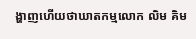ង្ហាញហើយថាឃាតកម្មលោក លិម គិម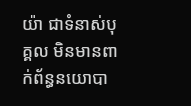យ៉ា ជាទំនាស់បុគ្គល មិនមានពាក់ព័ន្ធនយោបា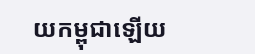យកម្ពុជាឡើយ